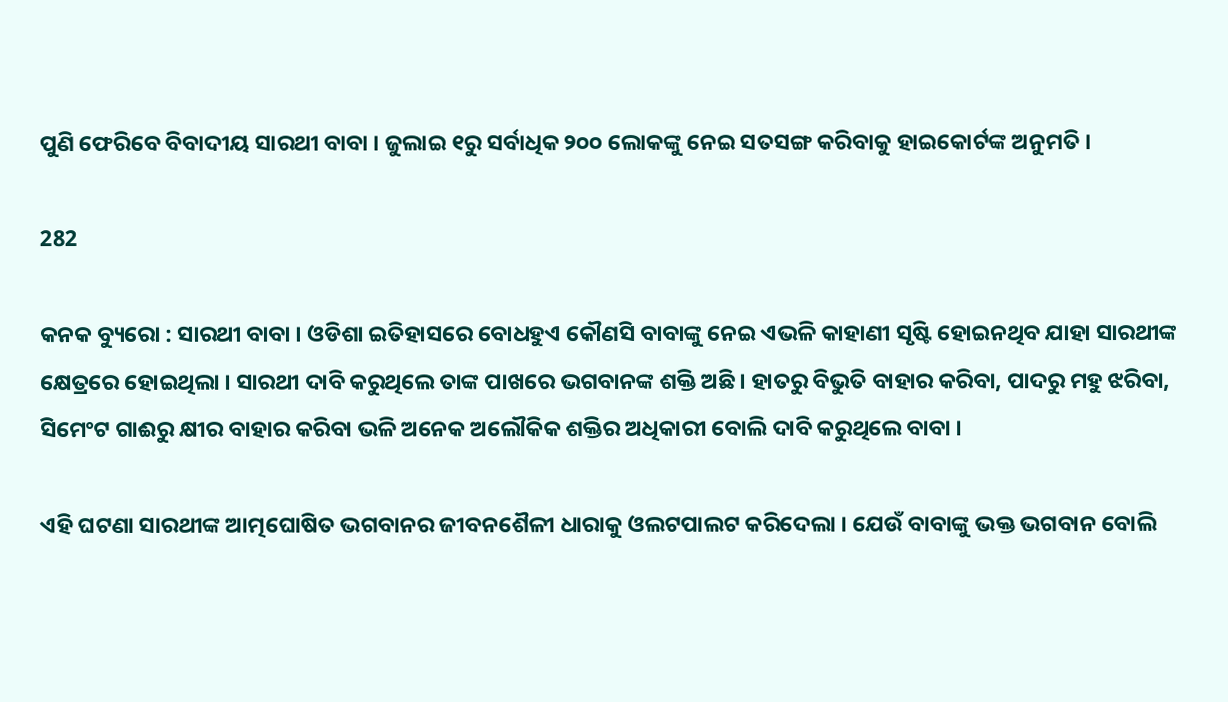ପୁଣି ଫେରିବେ ବିବାଦୀୟ ସାରଥୀ ବାବା । ଜୁଲାଇ ୧ରୁ ସର୍ବାଧିକ ୨୦୦ ଲୋକଙ୍କୁ ନେଇ ସତସଙ୍ଗ କରିବାକୁ ହାଇକୋର୍ଟଙ୍କ ଅନୁମତି ।

282

କନକ ବ୍ୟୁରୋ : ସାରଥୀ ବାବା । ଓଡିଶା ଇତିହାସରେ ବୋଧହୁଏ କୌଣସି ବାବାଙ୍କୁ ନେଇ ଏଭଳି କାହାଣୀ ସୃଷ୍ଟି ହୋଇନଥିବ ଯାହା ସାରଥୀଙ୍କ କ୍ଷେତ୍ରରେ ହୋଇଥିଲା । ସାରଥୀ ଦାବି କରୁଥିଲେ ତାଙ୍କ ପାଖରେ ଭଗବାନଙ୍କ ଶକ୍ତି ଅଛି । ହାତରୁ ବିଭୁତି ବାହାର କରିବା, ପାଦରୁ ମହୁ ଝରିବା, ସିମେଂଟ ଗାଈରୁ କ୍ଷୀର ବାହାର କରିବା ଭଳି ଅନେକ ଅଲୌକିକ ଶକ୍ତିର ଅଧିକାରୀ ବୋଲି ଦାବି କରୁଥିଲେ ବାବା ।

ଏହି ଘଟଣା ସାରଥୀଙ୍କ ଆତ୍ମଘୋଷିତ ଭଗବାନର ଜୀବନଶୈଳୀ ଧାରାକୁ ଓଲଟପାଲଟ କରିଦେଲା । ଯେଉଁ ବାବାଙ୍କୁ ଭକ୍ତ ଭଗବାନ ବୋଲି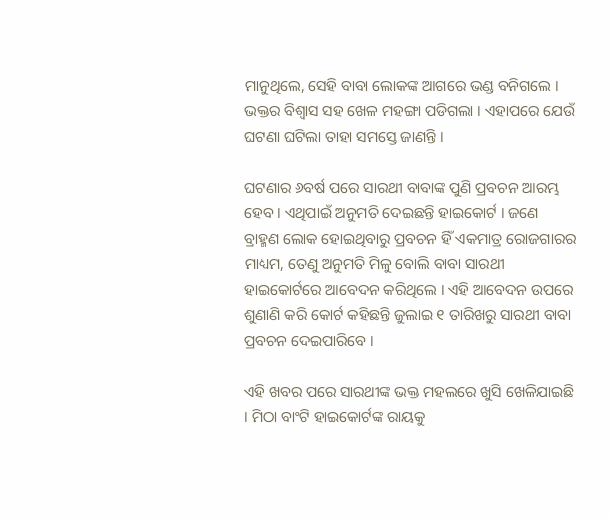ମାନୁଥିଲେ, ସେହି ବାବା ଲୋକଙ୍କ ଆଗରେ ଭଣ୍ଡ ବନିଗଲେ । ଭକ୍ତର ବିଶ୍ୱାସ ସହ ଖେଳ ମହଙ୍ଗା ପଡିଗଲା । ଏହାପରେ ଯେଉଁ ଘଟଣା ଘଟିଲା ତାହା ସମସ୍ତେ ଜାଣନ୍ତି ।

ଘଟଣାର ୬ବର୍ଷ ପରେ ସାରଥୀ ବାବାଙ୍କ ପୁଣି ପ୍ରବଚନ ଆରମ୍ଭ ହେବ । ଏଥିପାଇଁ ଅନୁମତି ଦେଇଛନ୍ତି ହାଇକୋର୍ଟ । ଜଣେ ବ୍ରାହ୍ମଣ ଲୋକ ହୋଇଥିବାରୁ ପ୍ରବଚନ ହିଁ ଏକମାତ୍ର ରୋଜଗାରର ମାଧ୍ୟମ, ତେଣୁ ଅନୁମତି ମିଳୁ ବୋଲି ବାବା ସାରଥୀ ହାଇକୋର୍ଟରେ ଆବେଦନ କରିଥିଲେ । ଏହି ଆବେଦନ ଉପରେ ଶୁଣାଣି କରି କୋର୍ଟ କହିଛନ୍ତି ଜୁଲାଇ ୧ ତାରିଖରୁ ସାରଥୀ ବାବା ପ୍ରବଚନ ଦେଇପାରିବେ ।

ଏହି ଖବର ପରେ ସାରଥୀଙ୍କ ଭକ୍ତ ମହଲରେ ଖୁସି ଖେଳିଯାଇଛି । ମିଠା ବାଂଟି ହାଇକୋର୍ଟଙ୍କ ରାୟକୁ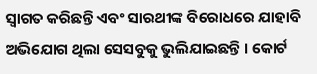ସ୍ୱାଗତ କରିଛନ୍ତି ଏବଂ ସାରଥୀଙ୍କ ବିରୋଧରେ ଯାହାବି ଅଭିଯୋଗ ଥିଲା ସେସବୁକୁ ଭୁଲିଯାଇଛନ୍ତି । କୋର୍ଟ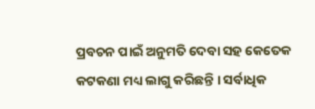ପ୍ରବଚନ ପାଇଁ ଅନୁମତି ଦେବା ସହ କେତେକ କଟକଣା ମଧ୍ୟ ଲାଗୁ କରିଛନ୍ତି । ସର୍ବାଧିକ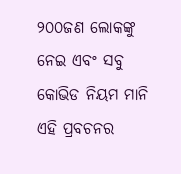୨୦୦ଜଣ ଲୋକଙ୍କୁ ନେଇ ଏବଂ ସବୁ କୋଭିଡ ନିୟମ ମାନି ଏହି ପ୍ରବଚନର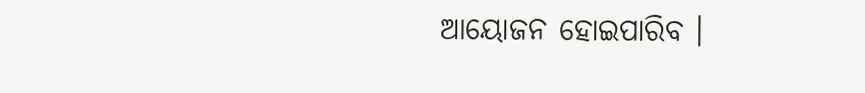ଆୟୋଜନ ହୋଇପାରିବ ।